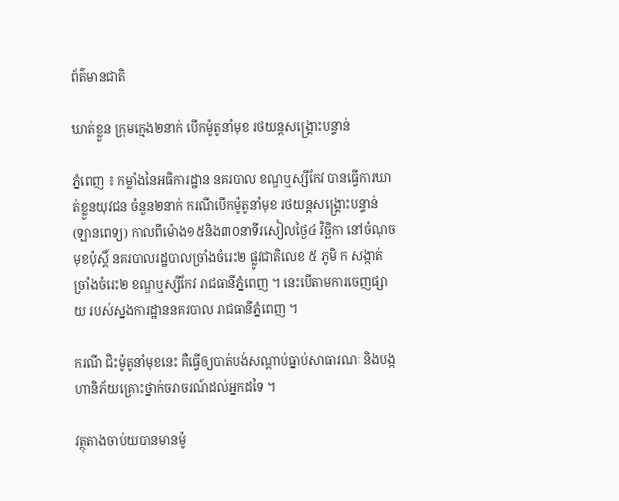ព័ត៌មានជាតិ

ឃាត់ខ្លួន ក្រុមក្មេង២នាក់ បើកម៉ូតូនាំមុខ រថយន្តសង្រ្គោះបន្ទាន់

ភ្នំពេញ ៖ កម្លាំងនៃអធិការដ្ឋាន នគរបាល ខណ្ឌឬស្សីកែវ បានធ្វើការឃាត់ខ្លួនយុវជន ចំនួន២នាក់ ករណីបើកម៉ូតូនាំមុខ រថយន្តសង្រ្គោះបន្ទាន់ (ឡានពេទ្យ) កាលពីម៉ោង១៥និង៣០នាទីរសៀលថ្ងៃ៤ វិច្ឆិកា នៅចំណុចមុខប៉ុស្តិ៍ នគរបាលរដ្ឋបាលច្រាំងចំរេះ២ ផ្លូវជាតិលេខ ៥ ភូមិ ក សង្កាត់ច្រាំងចំរេះ២ ខណ្ឌឬស្សីកែវ រាជធានីភ្នំពេញ ។ នេះបើតាមការចេញផ្សាយ របស់ស្នងការដ្ឋាននគរបាល រាជធានីភ្នំពេញ ។

ករណី ជិះម៉ូតូនាំមុខនេះ គឺធ្វើឲ្យបាត់បង់សណ្ដាប់ធ្នាប់សាធារណៈ និងបង្កហានិភ័យគ្រោះថ្នាក់ចរាចរណ៍ដល់អ្នកដទៃ ។

វត្ថុតាងចាប់យបានមានម៉ូ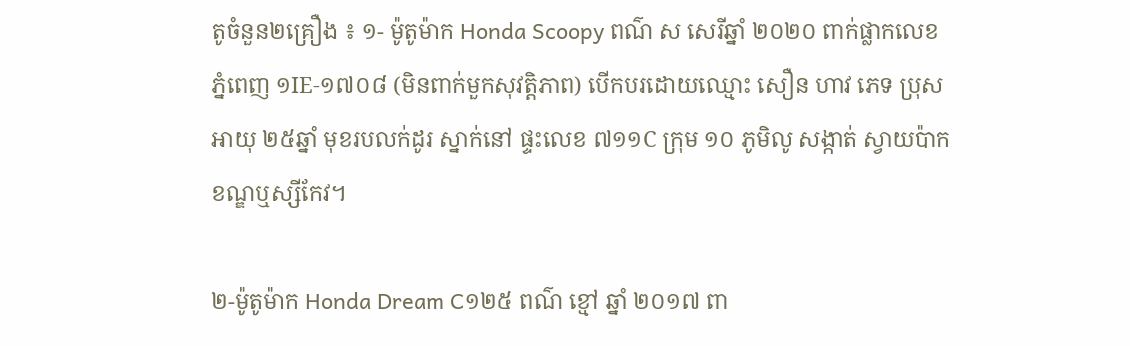តូចំនួន២គ្រឿង ៖ ១- ម៉ូតូម៉ាក Honda Scoopy ពណ៌ ស សេរីឆ្នាំ ២០២០ ពាក់ផ្លាកលេខ ភ្នំពេញ ១IE-១៧០៨ (មិនពាក់មួកសុវត្តិភាព) បើកបរដោយឈ្មោះ សឿន ហាវ ភេទ ប្រុស អាយុ ២៥ឆ្នាំ មុខរបលក់ដូរ ស្នាក់នៅ ផ្ទះលេខ ៧១១C ក្រុម ១០ ភូមិលូ សង្កាត់ ស្វាយប៉ាក ខណ្ឌឬស្សីកែវ។

២-ម៉ូតូម៉ាក Honda Dream C១២៥ ពណ៌ ខ្មៅ ឆ្នាំ ២០១៧ ពា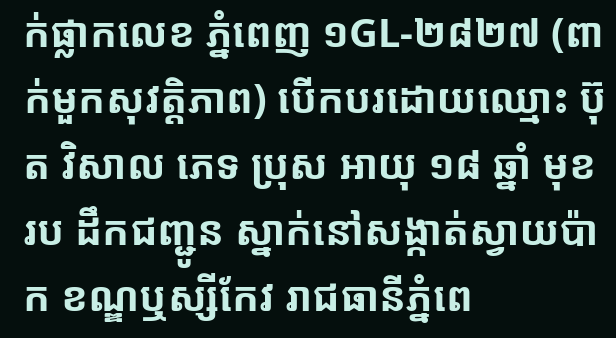ក់ផ្លាកលេខ ភ្នំពេញ ១GL-២៨២៧ (ពាក់មួកសុវត្តិភាព) បើកបរដោយឈ្មោះ ប៊ុត វិសាល ភេទ ប្រុស អាយុ ១៨ ឆ្នាំ មុខរប ដឹកជញ្ជូន ស្នាក់នៅសង្កាត់ស្វាយប៉ាក ខណ្ឌឬស្សីកែវ រាជធានីភ្នំពេ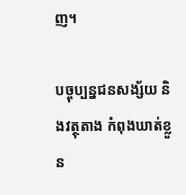ញ។

បច្ចុប្បន្នជនសង្ស័យ និងវត្ថុតាង កំពុងឃាត់ខ្លួន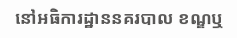នៅអធិការដ្ឋាននគរបាល ខណ្ឌឬ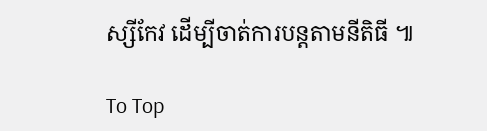ស្សីកែវ ដើម្បីចាត់ការបន្តតាមនីតិធី ៕

To Top